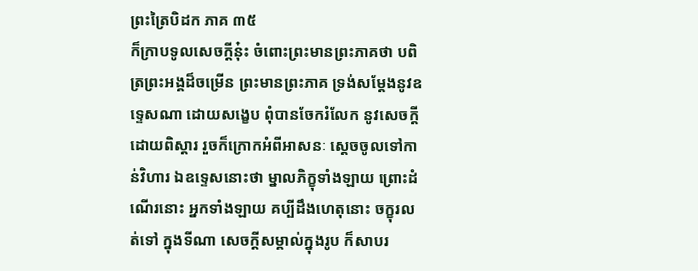ព្រះត្រៃបិដក ភាគ ៣៥
ក៏ក្រាបទូលសេចក្តីនុ៎ះ ចំពោះព្រះមានព្រះភាគថា បពិត្រព្រះអង្គដ៏ចម្រើន ព្រះមានព្រះភាគ ទ្រង់សម្តែងនូវឧទ្ទេសណា ដោយសង្ខេប ពុំបានចែករំលែក នូវសេចក្តីដោយពិស្តារ រួចក៏ក្រោកអំពីអាសនៈ ស្តេចចូលទៅកាន់វិហារ ឯឧទ្ទេសនោះថា ម្នាលភិក្ខុទាំងឡាយ ព្រោះដំណើរនោះ អ្នកទាំងឡាយ គប្បីដឹងហេតុនោះ ចក្ខុរលត់ទៅ ក្នុងទីណា សេចក្តីសម្គាល់ក្នុងរូប ក៏សាបរ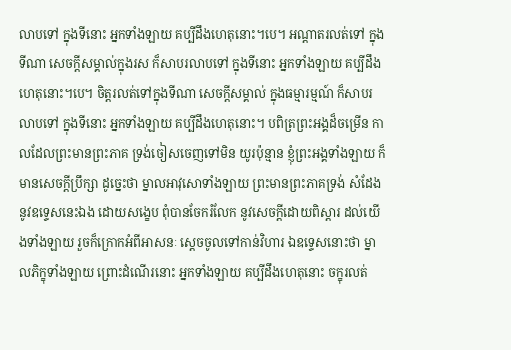លាបទៅ ក្នុងទីនោះ អ្នកទាំងឡាយ គប្បីដឹងហេតុនោះ។បេ។ អណ្តាតរលត់ទៅ ក្នុងទីណា សេចក្តីសម្គាល់ក្នុងរស ក៏សាបរលាបទៅ ក្នុងទីនោះ អ្នកទាំងឡាយ គប្បីដឹងហេតុនោះ។បេ។ ចិត្តរលត់ទៅក្នុងទីណា សេចក្តីសម្គាល់ ក្នុងធម្មារម្មណ៍ ក៏សាបរលាបទៅ ក្នុងទីនោះ អ្នកទាំងឡាយ គប្បីដឹងហេតុនោះ។ បពិត្រព្រះអង្គដ៏ចម្រើន កាលដែលព្រះមានព្រះភាគ ទ្រង់ចៀសចេញទៅមិន យូរប៉ុន្មាន ខ្ញុំព្រះអង្គទាំងឡាយ ក៏មានសេចក្តីប្រឹក្សា ដូច្នេះថា ម្នាលអាវុសោទាំងឡាយ ព្រះមានព្រះភាគទ្រង់ សំដែងនូវឧទ្ទេសនេះឯង ដោយសង្ខេប ពុំបានចែករំលែក នូវសេចក្តីដោយពិស្តារ ដល់យើងទាំងឡាយ រួចក៏ក្រោកអំពីអាសនៈ ស្តេចចូលទៅកាន់វិហារ ឯឧទ្ទេសនោះថា ម្នាលភិក្ខុទាំងឡាយ ព្រោះដំណើរនោះ អ្នកទាំងឡាយ គប្បីដឹងហេតុនោះ ចក្ខុរលត់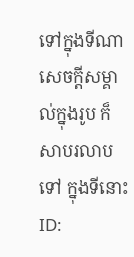ទៅក្នុងទីណា សេចក្តីសម្គាល់ក្នុងរូប ក៏សាបរលាបទៅ ក្នុងទីនោះ
ID: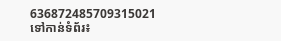636872485709315021
ទៅកាន់ទំព័រ៖